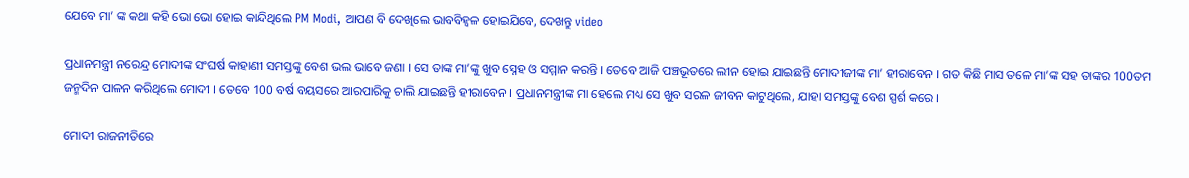ଯେବେ ମା’ ଙ୍କ କଥା କହି ଭୋ ଭୋ ହୋଇ କାନ୍ଦିଥିଲେ PM Modi, ଆପଣ ବି ଦେଖିଲେ ଭାବବିହ୍ଵଳ ହୋଇଯିବେ, ଦେଖନ୍ତୁ video

ପ୍ରଧାନମନ୍ତ୍ରୀ ନରେନ୍ଦ୍ର ମୋଦୀଙ୍କ ସଂଘର୍ଷ କାହାଣୀ ସମସ୍ତଙ୍କୁ ବେଶ ଭଲ ଭାବେ ଜଣା । ସେ ତାଙ୍କ ମା’ଙ୍କୁ ଖୁବ ସ୍ନେହ ଓ ସମ୍ମାନ କରନ୍ତି । ତେବେ ଆଜି ପଞ୍ଚଭୂତରେ ଲୀନ ହୋଇ ଯାଇଛନ୍ତି ମୋଦୀଜୀଙ୍କ ମା’ ହୀରାବେନ । ଗତ କିଛି ମାସ ତଳେ ମା’ଙ୍କ ସହ ତାଙ୍କର 100ତମ ଜନ୍ମଦିନ ପାଳନ କରିଥିଲେ ମୋଦୀ । ତେବେ 100 ବର୍ଷ ବୟସରେ ଆରପାରିକୁ ଚାଲି ଯାଇଛନ୍ତି ହୀରାବେନ । ପ୍ରଧାନମନ୍ତ୍ରୀଙ୍କ ମା ହେଲେ ମଧ୍ୟ ସେ ଖୁବ ସରଳ ଜୀବନ କାଟୁଥିଲେ, ଯାହା ସମସ୍ତଙ୍କୁ ବେଶ ସ୍ପର୍ଶ କରେ ।

ମୋଦୀ ରାଜନୀତିରେ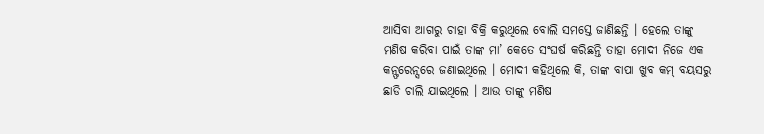ଆସିବା ଆଗରୁ ଚାହା ବିକ୍ରି କରୁଥିଲେ ବୋଲି ସମସ୍ତେ ଜାଣିଛନ୍ତି । ହେଲେ ତାଙ୍କୁ ମଣିଷ କରିବା ପାଇଁ ତାଙ୍କ ମା’ କେତେ ସଂଘର୍ଷ କରିଛନ୍ତି ତାହା ମୋଦୀ ନିଜେ ଏକ କନ୍ଫରେନ୍ସରେ ଜଣାଇଥିଲେ । ମୋଦୀ କହିଥିଲେ କି, ତାଙ୍କ ବାପା ଖୁବ କମ୍ ବୟସରୁ ଛାଡି ଚାଲି ଯାଇଥିଲେ । ଆଉ ତାଙ୍କୁ ମଣିଷ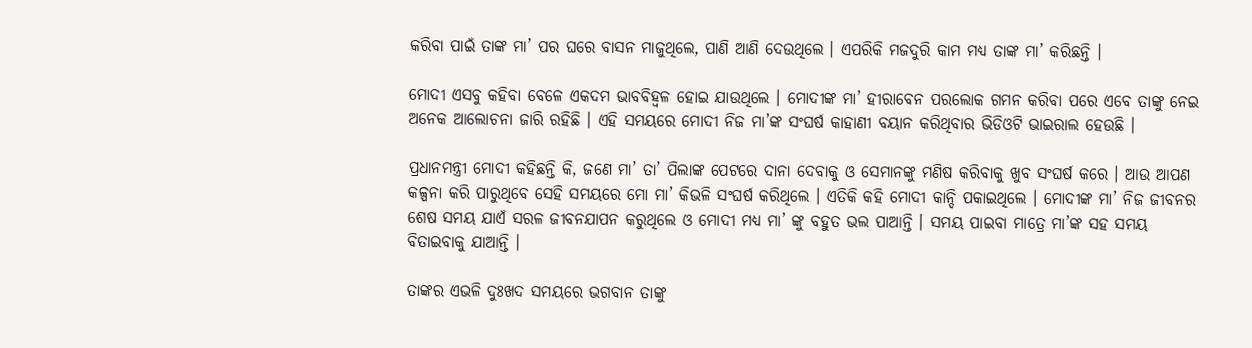କରିବା ପାଇଁ ତାଙ୍କ ମା’ ପର ଘରେ ବାସନ ମାଜୁଥିଲେ, ପାଣି ଆଣି ଦେଉଥିଲେ । ଏପରିକି ମଜଦୁରି କାମ ମଧ୍ୟ ତାଙ୍କ ମା’ କରିଛନ୍ତି ।

ମୋଦୀ ଏସବୁ କହିବା ବେଳେ ଏକଦମ ଭାବବିହ୍ଵଳ ହୋଇ ଯାଉଥିଲେ । ମୋଦୀଙ୍କ ମା’ ହୀରାବେନ ପରଲୋକ ଗମନ କରିବା ପରେ ଏବେ ତାଙ୍କୁ ନେଇ ଅନେକ ଆଲୋଚନା ଜାରି ରହିଛି । ଏହି ସମୟରେ ମୋଦୀ ନିଜ ମା’ଙ୍କ ସଂଘର୍ଷ କାହାଣୀ ବୟାନ କରିଥିବାର ଭିଡିଓଟି ଭାଇରାଲ ହେଉଛି ।

ପ୍ରଧାନମନ୍ତ୍ରୀ ମୋଦୀ କହିଛନ୍ତି କି, ଜଣେ ମା’ ତା’ ପିଲାଙ୍କ ପେଟରେ ଦାନା ଦେବାକୁ ଓ ସେମାନଙ୍କୁ ମଣିଷ କରିବାକୁ ଖୁବ ସଂଘର୍ଷ କରେ । ଆଉ ଆପଣ କଳ୍ପନା କରି ପାରୁଥିବେ ସେହି ସମୟରେ ମୋ ମା’ କିଭଳି ସଂଘର୍ଷ କରିଥିଲେ । ଏତିକି କହି ମୋଦୀ କାନ୍ଦି ପକାଇଥିଲେ । ମୋଦୀଙ୍କ ମା’ ନିଜ ଜୀବନର ଶେଷ ସମୟ ଯାଏଁ ସରଳ ଜୀବନଯାପନ କରୁଥିଲେ ଓ ମୋଦୀ ମଧ୍ୟ ମା’ ଙ୍କୁ ବହୁତ ଭଲ ପାଆନ୍ତି । ସମୟ ପାଇବା ମାତ୍ରେ ମା’ଙ୍କ ସହ ସମୟ ବିତାଇବାକୁ ଯାଆନ୍ତି ।

ତାଙ୍କର ଏଭଳି ଦୁଃଖଦ ସମୟରେ ଭଗବାନ ତାଙ୍କୁ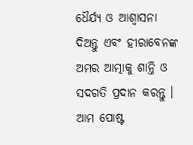ଧୈର୍ଯ୍ୟ ଓ ଆଶ୍ଵାସନା ଦିଅନ୍ତୁ ଏବଂ ହୀରାବେନଙ୍କ ଅମର ଆତ୍ମାକୁ ଶାନ୍ତି ଓ ସଦଗତି ପ୍ରଦାନ କରନ୍ତୁ । ଆମ ପୋଷ୍ଟ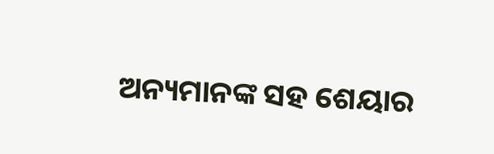ଅନ୍ୟମାନଙ୍କ ସହ ଶେୟାର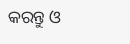କରନ୍ତୁ ଓ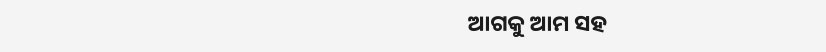ଆଗକୁ ଆମ ସହ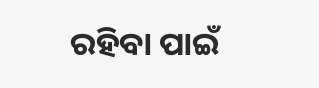ରହିବା ପାଇଁ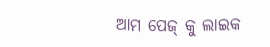ଆମ ପେଜ୍ କୁ ଲାଇକ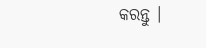କରନ୍ତୁ ।